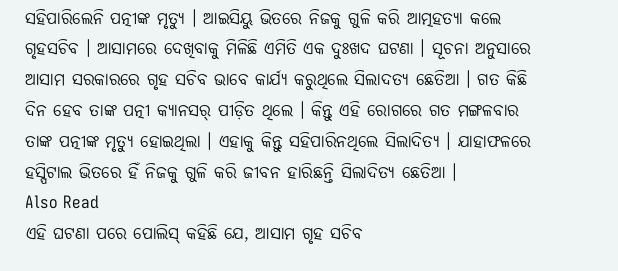ସହିପାରିଲେନି ପତ୍ନୀଙ୍କ ମୃତ୍ୟୁ । ଆଇସିୟୁ ଭିତରେ ନିଜକୁ ଗୁଳି କରି ଆତ୍ମହତ୍ୟା କଲେ ଗୃହସଚିବ । ଆସାମରେ ଦେଖିବାକୁ ମିଳିଛି ଏମିତି ଏକ ଦୁଃଖଦ ଘଟଣା । ସୂଚନା ଅନୁସାରେ ଆସାମ ସରକାରରେ ଗୃହ ସଚିବ ଭାବେ କାର୍ଯ୍ୟ କରୁଥିଲେ ସିଲାଦତ୍ୟ ଛେତିଆ । ଗତ କିଛି ଦିନ ହେବ ତାଙ୍କ ପତ୍ନୀ କ୍ୟାନସର୍ ପୀଡ଼ିତ ଥିଲେ । କିନ୍ତୁ ଏହି ରୋଗରେ ଗତ ମଙ୍ଗଳବାର ତାଙ୍କ ପତ୍ନୀଙ୍କ ମୃତ୍ୟୁ ହୋଇଥିଲା । ଏହାକୁ କିନ୍ତୁ ସହିପାରିନଥିଲେ ସିଲାଦିତ୍ୟ । ଯାହାଫଳରେ ହସ୍ପିଟାଲ ଭିତରେ ହିଁ ନିଜକୁ ଗୁଳି କରି ଜୀବନ ହାରିଛନ୍ତି ସିଲାଦିତ୍ୟ ଛେତିଆ ।
Also Read
ଏହି ଘଟଣା ପରେ ପୋଲିସ୍ କହିଛି ଯେ, ଆସାମ ଗୃହ ସଚିବ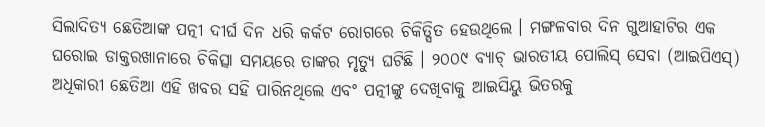ସିଲାଦିତ୍ୟ ଛେତିଆଙ୍କ ପତ୍ନୀ ଦୀର୍ଘ ଦିନ ଧରି କର୍କଟ ରୋଗରେ ଚିକିତ୍ସିତ ହେଉଥିଲେ । ମଙ୍ଗଳବାର ଦିନ ଗୁଆହାଟିର ଏକ ଘରୋଇ ଡାକ୍ତରଖାନାରେ ଚିକିତ୍ସା ସମୟରେ ତାଙ୍କର ମୃତ୍ୟୁ ଘଟିଛି । ୨୦୦୯ ବ୍ୟାଚ୍ ଭାରତୀୟ ପୋଲିସ୍ ସେବା (ଆଇପିଏସ୍) ଅଧିକାରୀ ଛେତିଆ ଏହି ଖବର ସହି ପାରିନଥିଲେ ଏବଂ ପତ୍ନୀଙ୍କୁ ଦେଖିବାକୁ ଆଇସିୟୁ ଭିତରକୁ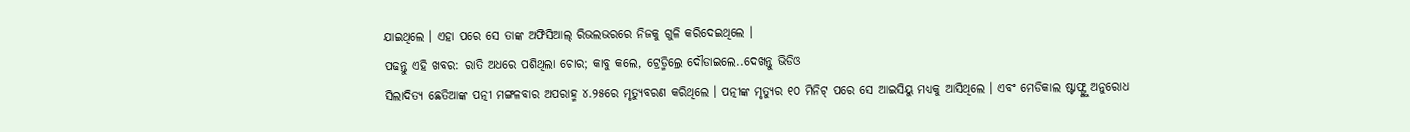ଯାଇଥିଲେ । ଏହା ପରେ ସେ ତାଙ୍କ ଅଫିସିଆଲ୍ ରିଭଲଭରରେ ନିଜକୁ ଗୁଳି କରିଦେଇଥିଲେ ।
ପଢନ୍ତୁ ଏହି ଖବର: ରାତି ଅଧରେ ପଶିଥିଲା ଚୋର; କାବୁ କଲେ, ଟ୍ରେଡ୍ମିଲ୍ରେ ଦୌଡାଇଲେ..ଦେଖନ୍ତୁ ଭିଡିଓ
ସିଲାଦିତ୍ୟ ଛେତିଆଙ୍କ ପତ୍ନୀ ମଙ୍ଗଳବାର ଅପରାହ୍ମ ୪.୨୫ରେ ମୃତ୍ୟୁବରଣ କରିଥିଲେ । ପତ୍ନୀଙ୍କ ମୃତ୍ୟୁର ୧୦ ମିନିଟ୍ ପରେ ସେ ଆଇସିୟୁ ମଧ୍ୟକୁ ଆସିଥିଲେ । ଏବଂ ମେଡିକାଲ ଷ୍ଟାଫ୍ଙ୍କୁ ଅନୁରୋଧ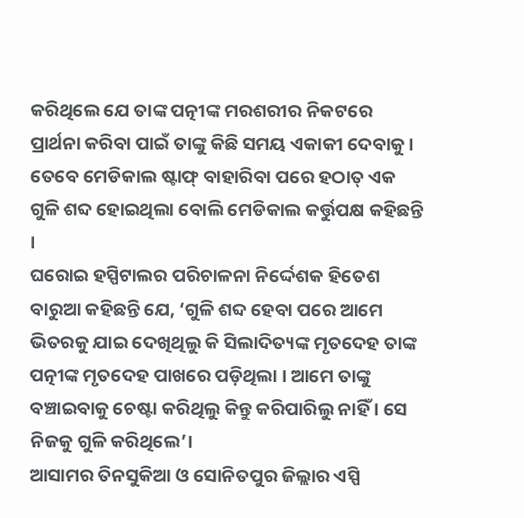କରିଥିଲେ ଯେ ତାଙ୍କ ପତ୍ନୀଙ୍କ ମରଶରୀର ନିକଟରେ ପ୍ରାର୍ଥନା କରିବା ପାଇଁ ତାଙ୍କୁ କିଛି ସମୟ ଏକାକୀ ଦେବାକୁ । ତେବେ ମେଡିକାଲ ଷ୍ଟାଫ୍ ବାହାରିବା ପରେ ହଠାତ୍ ଏକ ଗୁଳି ଶବ୍ଦ ହୋଇଥିଲା ବୋଲି ମେଡିକାଲ କର୍ତ୍ତୁପକ୍ଷ କହିଛନ୍ତି ।
ଘରୋଇ ହସ୍ପିଟାଲର ପରିଚାଳନା ନିର୍ଦ୍ଦେଶକ ହିତେଶ ବାରୁଆ କହିଛନ୍ତି ଯେ, ‘ଗୁଳି ଶବ୍ଦ ହେବା ପରେ ଆମେ ଭିତରକୁ ଯାଇ ଦେଖିଥିଲୁ କି ସିଲାଦିତ୍ୟଙ୍କ ମୃତଦେହ ତାଙ୍କ ପତ୍ନୀଙ୍କ ମୃତଦେହ ପାଖରେ ପଡ଼ିଥିଲା । ଆମେ ତାଙ୍କୁ ବଞ୍ଚାଇବାକୁ ଚେଷ୍ଟା କରିଥିଲୁ କିନ୍ତୁ କରିପାରିଲୁ ନାହିଁ । ସେ ନିଜକୁ ଗୁଳି କରିଥିଲେ’।
ଆସାମର ତିନସୁକିଆ ଓ ସୋନିତପୁର ଜିଲ୍ଲାର ଏସ୍ପି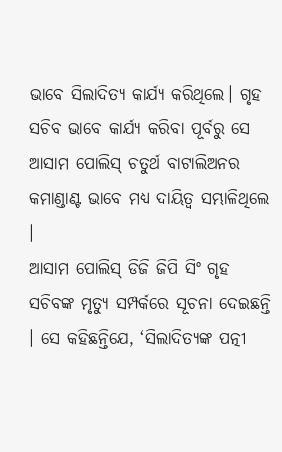ଭାବେ ସିଲାଦିତ୍ୟ କାର୍ଯ୍ୟ କରିଥିଲେ। ଗୃହ ସଚିବ ଭାବେ କାର୍ଯ୍ୟ କରିବା ପୂର୍ବରୁ ସେ ଆସାମ ପୋଲିସ୍ ଚତୁର୍ଥ ବାଟାଲିଅନର କମାଣ୍ଡାଣ୍ଟ ଭାବେ ମଧ୍ୟ ଦାୟିତ୍ୱ ସମ୍ଭାଳିଥିଲେ ।
ଆସାମ ପୋଲିସ୍ ଡିଜି ଜିପି ସିଂ ଗୃହ ସଚିବଙ୍କ ମୃତ୍ୟୁ ସମ୍ପର୍କରେ ସୂଚନା ଦେଇଛନ୍ତି । ସେ କହିଛନ୍ତିଯେ, ‘ସିଲାଦିତ୍ୟଙ୍କ ପତ୍ନୀ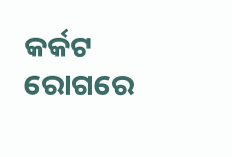କର୍କଟ ରୋଗରେ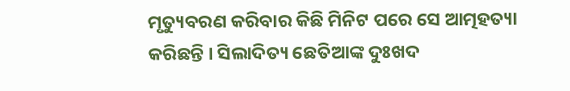ମୃତ୍ୟୁବରଣ କରିବାର କିଛି ମିନିଟ ପରେ ସେ ଆତ୍ମହତ୍ୟା କରିଛନ୍ତି । ସିଲାଦିତ୍ୟ ଛେତିଆଙ୍କ ଦୁଃଖଦ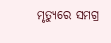ମୃତ୍ୟୁରେ ସମଗ୍ର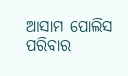ଆସାମ ପୋଲିସ ପରିବାର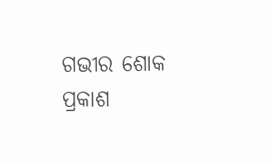ଗଭୀର ଶୋକ ପ୍ରକାଶ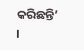କରିଛନ୍ତି’ ।